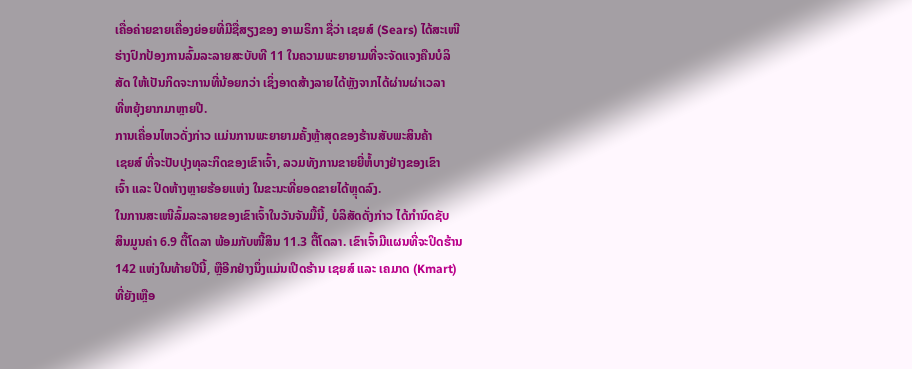ເຄື່ອຄ່າຍຂາຍເຄື່ອງຍ່ອຍທີ່ມີຊື່ສຽງຂອງ ອາເມຣິກາ ຊື່ວ່າ ເຊຍສ໌ (Sears) ໄດ້ສະເໜີ
ຮ່າງປົກປ້ອງການລົ້ມລະລາຍສະບັບທີ 11 ໃນຄວາມພະຍາຍາມທີ່ຈະຈັດແຈງຄືນບໍລິ
ສັດ ໃຫ້ເປັນກິດຈະການທີ່ນ້ອຍກວ່າ ເຊິ່ງອາດສ້າງລາຍໄດ້ຫຼັງຈາກໄດ້ຜ່ານຜ່າເວລາ
ທີ່ຫຍຸ້ງຍາກມາຫຼາຍປີ.
ການເຄື່ອນໄຫວດັ່ງກ່າວ ແມ່ນການພະຍາຍາມຄັ້ງຫຼ້າສຸດຂອງຮ້ານສັບພະສິນຄ້າ
ເຊຍສ໌ ທີ່ຈະປັບປຸງທຸລະກິດຂອງເຂົາເຈົ້າ, ລວມທັງການຂາຍຍີ່ຫໍ້ບາງຢ່າງຂອງເຂົາ
ເຈົ້າ ແລະ ປິດຫ້າງຫຼາຍຮ້ອຍແຫ່ງ ໃນຂະນະທີ່ຍອດຂາຍໄດ້ຫຼຸດລົງ.
ໃນການສະເໜີລົ້ມລະລາຍຂອງເຂົາເຈົ້າໃນວັນຈັນມື້ນີ້, ບໍລິສັດດັ່ງກ່າວ ໄດ້ກຳນົດຊັບ
ສິນມູນຄ່າ 6.9 ຕື້ໂດລາ ພ້ອມກັບໜີ້ສິນ 11.3 ຕື້ໂດລາ. ເຂົາເຈົ້າມີແຜນທີ່ຈະປິດຮ້ານ
142 ແຫ່ງໃນທ້າຍປີນີ້, ຫຼືອີກຢ່າງນຶ່ງແມ່ນເປີດຮ້ານ ເຊຍສ໌ ແລະ ເຄມາດ (Kmart)
ທີ່ຍັງເຫຼືອ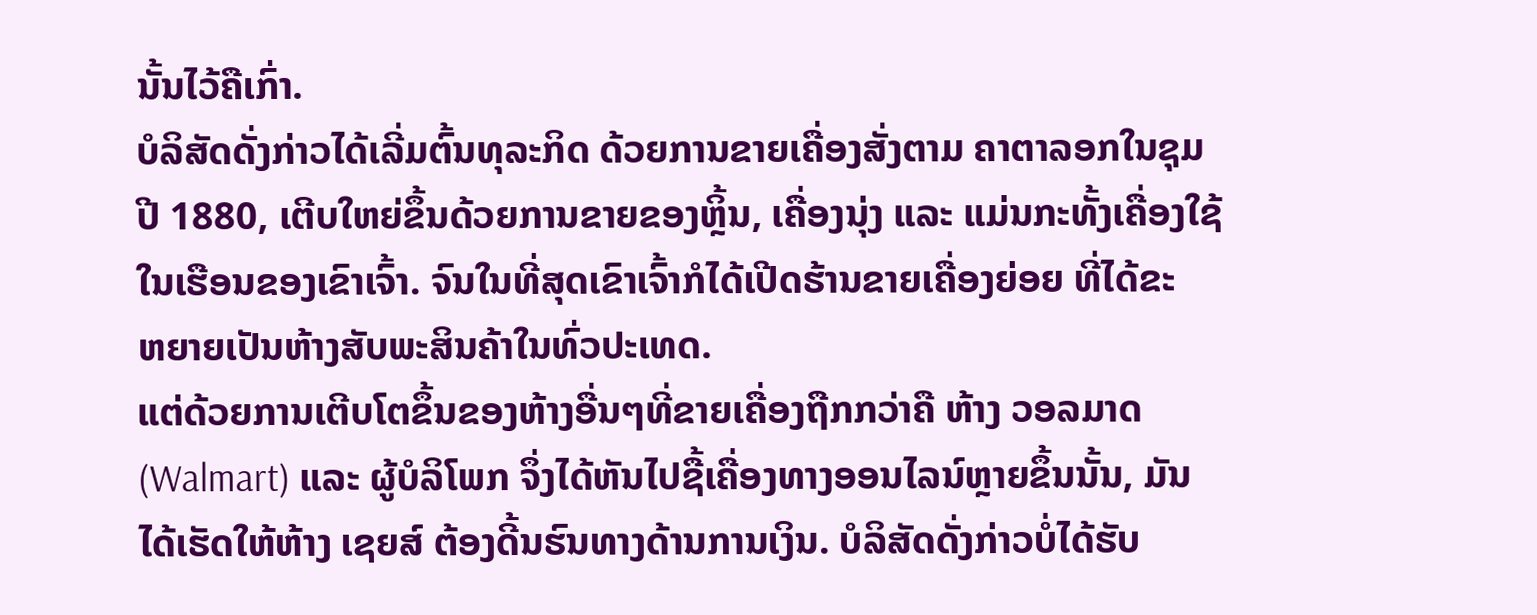ນັ້ນໄວ້ຄືເກົ່າ.
ບໍລິສັດດັ່ງກ່າວໄດ້ເລີ່ມຕົ້ນທຸລະກິດ ດ້ວຍການຂາຍເຄື່ອງສັ່ງຕາມ ຄາຕາລອກໃນຊຸມ
ປີ 1880, ເຕີບໃຫຍ່ຂຶ້ນດ້ວຍການຂາຍຂອງຫຼິ້ນ, ເຄື່ອງນຸ່ງ ແລະ ແມ່ນກະທັ້ງເຄື່ອງໃຊ້
ໃນເຮືອນຂອງເຂົາເຈົ້າ. ຈົນໃນທີ່ສຸດເຂົາເຈົ້າກໍໄດ້ເປີດຮ້ານຂາຍເຄື່ອງຍ່ອຍ ທີ່ໄດ້ຂະ
ຫຍາຍເປັນຫ້າງສັບພະສິນຄ້າໃນທົ່ວປະເທດ.
ແຕ່ດ້ວຍການເຕີບໂຕຂຶ້ນຂອງຫ້າງອື່ນໆທີ່ຂາຍເຄື່ອງຖືກກວ່າຄື ຫ້າງ ວອລມາດ
(Walmart) ແລະ ຜູ້ບໍລິໂພກ ຈຶ່ງໄດ້ຫັນໄປຊື້ເຄື່ອງທາງອອນໄລນ໌ຫຼາຍຂຶ້ນນັ້ນ, ມັນ
ໄດ້ເຮັດໃຫ້ຫ້າງ ເຊຍສ໌ ຕ້ອງດີ້ນຮົນທາງດ້ານການເງິນ. ບໍລິສັດດັ່ງກ່າວບໍ່ໄດ້ຮັບ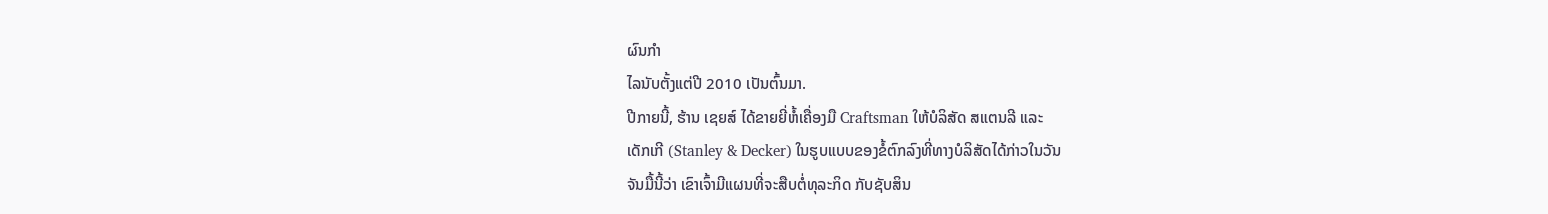ຜົນກຳ
ໄລນັບຕັ້ງແຕ່ປີ 2010 ເປັນຕົ້ນມາ.
ປີກາຍນີ້, ຮ້ານ ເຊຍສ໌ ໄດ້ຂາຍຍີ່ຫໍ້ເຄື່ອງມື Craftsman ໃຫ້ບໍລິສັດ ສແຕນລີ ແລະ
ເດັກເກີ (Stanley & Decker) ໃນຮູບແບບຂອງຂໍ້ຕົກລົງທີ່ທາງບໍລິສັດໄດ້ກ່າວໃນວັນ
ຈັນມື້ນີ້ວ່າ ເຂົາເຈົ້າມີແຜນທີ່ຈະສືບຕໍ່ທຸລະກິດ ກັບຊັບສິນ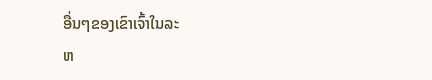ອື່ນໆຂອງເຂົາເຈົ້າໃນລະ
ຫ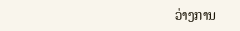ວ່າງການ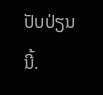ປັບປ່ຽນນີ້.